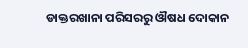ଡାକ୍ତରଖାନା ପରିସରରୁ ଔଷଧ ଦୋକାନ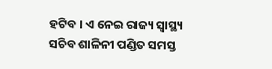ହଟିବ । ଏ ନେଇ ରାଜ୍ୟ ସ୍ବାସ୍ଥ୍ୟ ସଚିବ ଶାଳିନୀ ପଣ୍ଡିତ ସମସ୍ତ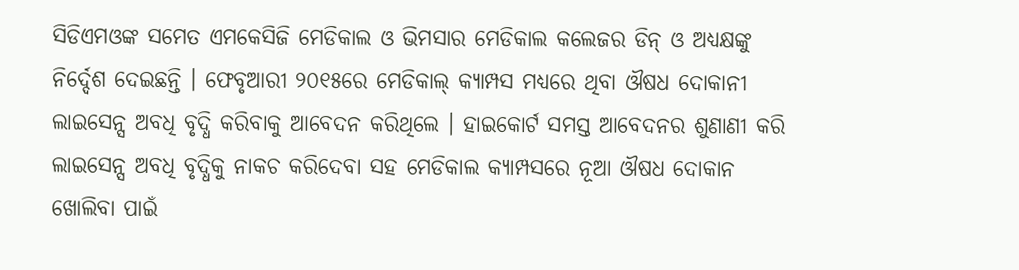ସିଡିଏମଓଙ୍କ ସମେତ ଏମକେସିଜି ମେଡିକାଲ ଓ ଭିମସାର ମେଡିକାଲ କଲେଜର ଡିନ୍ ଓ ଅଧ୍ୟକ୍ଷଙ୍କୁ ନିର୍ଦ୍ଦେଶ ଦେଇଛନ୍ତି । ଫେବୃଆରୀ ୨୦୧୫ରେ ମେଡିକାଲ୍ କ୍ୟାମ୍ପସ ମଧ୍ୟରେ ଥିବା ଔଷଧ ଦୋକାନୀ ଲାଇସେନ୍ସ ଅବଧି ବୃଦ୍ଧି କରିବାକୁ ଆବେଦନ କରିଥିଲେ । ହାଇକୋର୍ଟ ସମସ୍ତ ଆବେଦନର ଶୁଣାଣୀ କରି ଲାଇସେନ୍ସ ଅବଧି ବୃଦ୍ଧିକୁ ନାକଚ କରିଦେବା ସହ ମେଡିକାଲ କ୍ୟାମ୍ପସରେ ନୂଆ ଔଷଧ ଦୋକାନ ଖୋଲିବା ପାଇଁ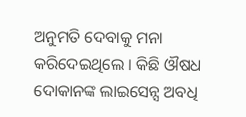ଅନୁମତି ଦେବାକୁ ମନା କରିଦେଇଥିଲେ । କିଛି ଔଷଧ ଦୋକାନଙ୍କ ଲାଇସେନ୍ସ ଅବଧି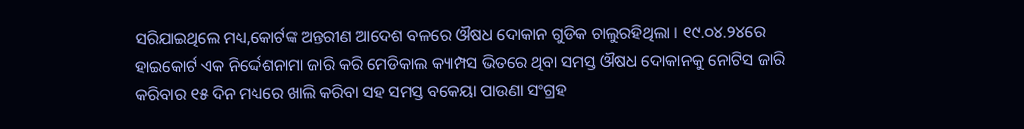ସରିଯାଇଥିଲେ ମଧ୍ୟ,କୋର୍ଟଙ୍କ ଅନ୍ତରୀଣ ଆଦେଶ ବଳରେ ଔଷଧ ଦୋକାନ ଗୁଡିକ ଚାଲୁରହିଥିଲା । ୧୯.୦୪.୨୪ରେ ହାଇକୋର୍ଟ ଏକ ନିର୍ଦ୍ଦେଶନାମା ଜାରି କରି ମେଡିକାଲ କ୍ୟାମ୍ପସ ଭିତରେ ଥିବା ସମସ୍ତ ଔଷଧ ଦୋକାନକୁ ନୋଟିସ ଜାରି କରିବାର ୧୫ ଦିନ ମଧ୍ୟରେ ଖାଲି କରିବା ସହ ସମସ୍ତ ବକେୟା ପାଉଣା ସଂଗ୍ରହ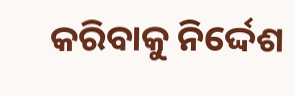କରିବାକୁ ନିର୍ଦ୍ଦେଶ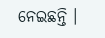ନେଇଛନ୍ତି ।